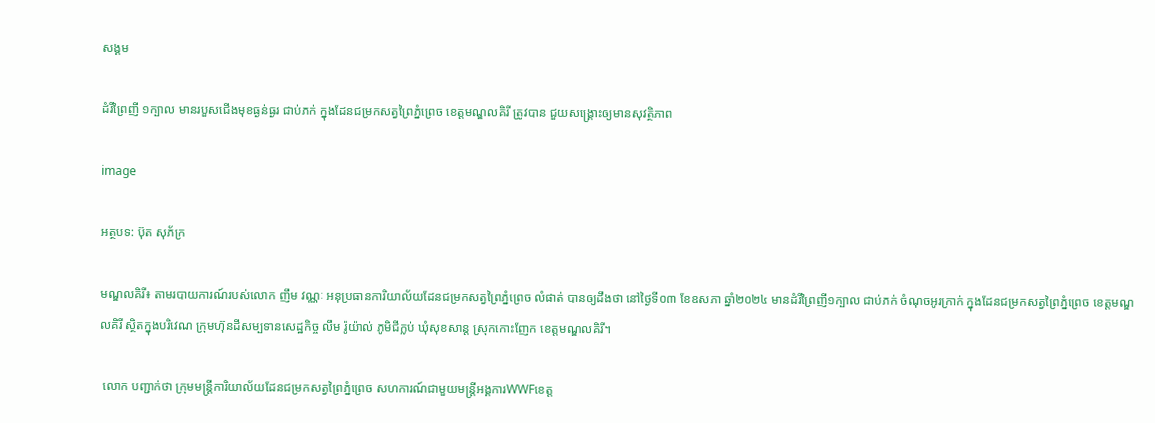សង្គម

ដំរីព្រៃញី ១ក្បាល មានរបួសជើងមុខធ្ងន់ធ្ងរ ជាប់ភក់ ក្នុងដែនជម្រកសត្វព្រៃភ្នំព្រេច ខេត្តមណ្ឌលគិរី ត្រូវបាន ជួយសង្រ្គោះឲ្យមានសុវត្ថិភាព

image

អត្ថបទ: ប៊ុត សុភ័ក្រ

មណ្ឌលគិរី៖ តាមរបាយការណ៍របស់លោក ញឹម វណ្ណៈ អនុប្រធានការិយាល័យដែនជម្រកសត្វព្រៃភ្នំព្រេច លំផាត់ បានឲ្យដឹងថា នៅថ្ងៃទី០៣ ខែឧសភា ឆ្នាំ២០២៤ មានដំរីព្រៃញី១ក្បាល ជាប់ភក់ ចំណុចអូរក្រាក់ ក្នុងដែនជម្រកសត្វព្រៃភ្នំព្រេច ខេត្តមណ្ឌលគិរី ស្ថិតក្នុងបរិវេណ ក្រុមហ៊ុនដីសម្បទានសេដ្ឋកិច្ច លឹម រ៉ូយ៉ាល់ ភូមិជីក្លប់ ឃុំសុខសាន្ត ស្រុកកោះញែក ខេត្តមណ្ឌលគិរី។

 លោក បញ្ជាក់ថា ក្រុមមន្ត្រីការិយាល័យដែនជម្រកសត្វព្រៃភ្នំព្រេច សហការណ៍ជាមួយមន្ត្រីអង្គការWWFខេត្ត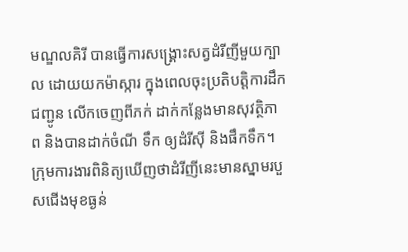មណ្ឌលគិរី បានធ្វើការសង្គ្រោះសត្វដំរីញីមួយក្បាល ដោយយកម៉ាស្ការ ក្នុងពេលចុះប្រតិបត្តិការដឹកជញ្ជូន លើកចេញពីភក់ ដាក់កន្លែងមានសុវត្ថិភាព និងបានដាក់ចំណី ទឹក ឲ្យដំរីស៊ី និងផឹកទឹក។ ក្រុមការងារពិនិត្យឃើញថាដំរីញីនេះមានស្នាមរបួសជើងមុខធ្ងន់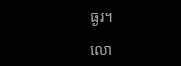ធ្ងរ។

លោ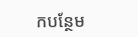កបន្ថែម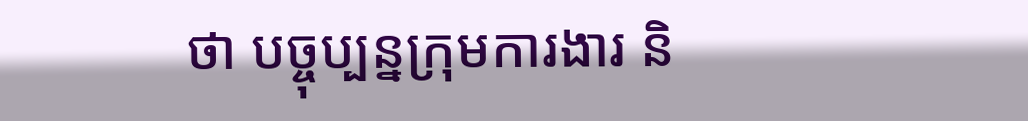ថា បច្ចុប្បន្នក្រុមការងារ និ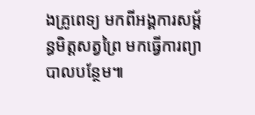ងគ្រូពេទ្យ មកពីអង្គការសម្ព័ន្ធមិត្តសត្វព្រៃ មកធ្វើការព្យាបាលបន្ថែម៕